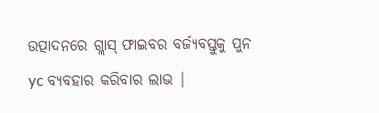ଉତ୍ପାଦନରେ ଗ୍ଲାସ୍ ଫାଇବର ବର୍ଜ୍ୟବସ୍ତୁକୁ ପୁନ yc ବ୍ୟବହାର କରିବାର ଲାଭ |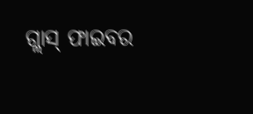ଗ୍ଲାସ୍ ଫାଇବର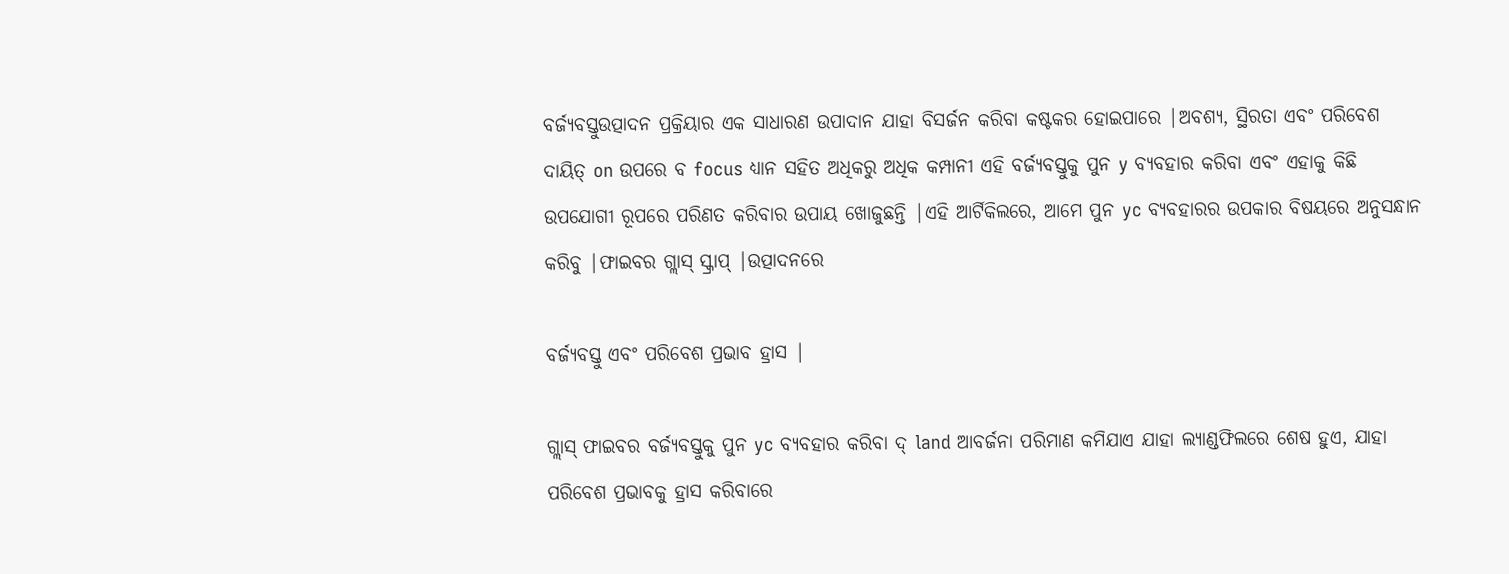ବର୍ଜ୍ୟବସ୍ତୁଉତ୍ପାଦନ ପ୍ରକ୍ରିୟାର ଏକ ସାଧାରଣ ଉପାଦାନ ଯାହା ବିସର୍ଜନ କରିବା କଷ୍ଟକର ହୋଇପାରେ |ଅବଶ୍ୟ, ସ୍ଥିରତା ଏବଂ ପରିବେଶ ଦାୟିତ୍ on ଉପରେ ବ focus ଧ୍ୟାନ ସହିତ ଅଧିକରୁ ଅଧିକ କମ୍ପାନୀ ଏହି ବର୍ଜ୍ୟବସ୍ତୁକୁ ପୁନ y ବ୍ୟବହାର କରିବା ଏବଂ ଏହାକୁ କିଛି ଉପଯୋଗୀ ରୂପରେ ପରିଣତ କରିବାର ଉପାୟ ଖୋଜୁଛନ୍ତି |ଏହି ଆର୍ଟିକିଲରେ, ଆମେ ପୁନ yc ବ୍ୟବହାରର ଉପକାର ବିଷୟରେ ଅନୁସନ୍ଧାନ କରିବୁ |ଫାଇବର ଗ୍ଲାସ୍ ସ୍କ୍ରାପ୍ |ଉତ୍ପାଦନରେ

ବର୍ଜ୍ୟବସ୍ତୁ ଏବଂ ପରିବେଶ ପ୍ରଭାବ ହ୍ରାସ |

ଗ୍ଲାସ୍ ଫାଇବର ବର୍ଜ୍ୟବସ୍ତୁକୁ ପୁନ yc ବ୍ୟବହାର କରିବା ଦ୍ land ଆବର୍ଜନା ପରିମାଣ କମିଯାଏ ଯାହା ଲ୍ୟାଣ୍ଡଫିଲରେ ଶେଷ ହୁଏ, ଯାହା ପରିବେଶ ପ୍ରଭାବକୁ ହ୍ରାସ କରିବାରେ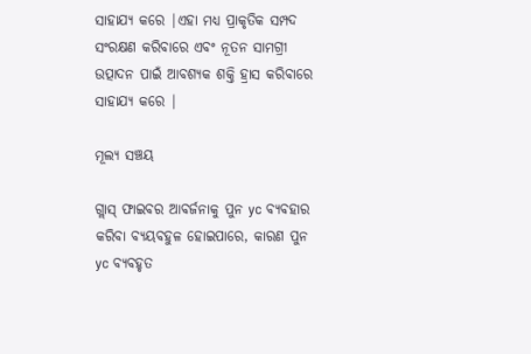ସାହାଯ୍ୟ କରେ |ଏହା ମଧ୍ୟ ପ୍ରାକୃତିକ ସମ୍ପଦ ସଂରକ୍ଷଣ କରିବାରେ ଏବଂ ନୂତନ ସାମଗ୍ରୀ ଉତ୍ପାଦନ ପାଇଁ ଆବଶ୍ୟକ ଶକ୍ତି ହ୍ରାସ କରିବାରେ ସାହାଯ୍ୟ କରେ |

ମୂଲ୍ୟ ସଞ୍ଚୟ

ଗ୍ଲାସ୍ ଫାଇବର ଆବର୍ଜନାକୁ ପୁନ yc ବ୍ୟବହାର କରିବା ବ୍ୟୟବହୁଳ ହୋଇପାରେ, କାରଣ ପୁନ yc ବ୍ୟବହୃତ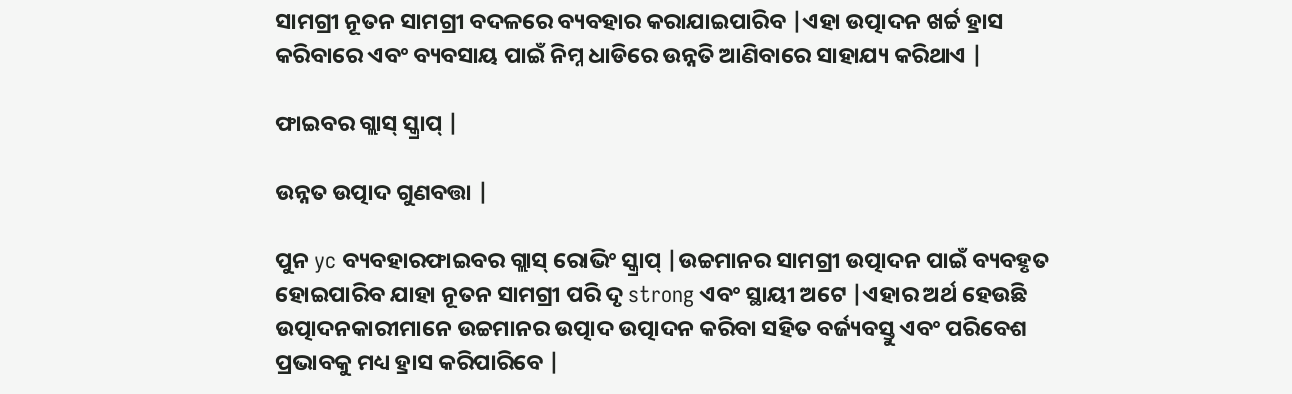ସାମଗ୍ରୀ ନୂତନ ସାମଗ୍ରୀ ବଦଳରେ ବ୍ୟବହାର କରାଯାଇପାରିବ |ଏହା ଉତ୍ପାଦନ ଖର୍ଚ୍ଚ ହ୍ରାସ କରିବାରେ ଏବଂ ବ୍ୟବସାୟ ପାଇଁ ନିମ୍ନ ଧାଡିରେ ଉନ୍ନତି ଆଣିବାରେ ସାହାଯ୍ୟ କରିଥାଏ |

ଫାଇବର ଗ୍ଲାସ୍ ସ୍କ୍ରାପ୍ |

ଉନ୍ନତ ଉତ୍ପାଦ ଗୁଣବତ୍ତା |

ପୁନ yc ବ୍ୟବହାରଫାଇବର ଗ୍ଲାସ୍ ରୋଭିଂ ସ୍କ୍ରାପ୍ |ଉଚ୍ଚମାନର ସାମଗ୍ରୀ ଉତ୍ପାଦନ ପାଇଁ ବ୍ୟବହୃତ ହୋଇପାରିବ ଯାହା ନୂତନ ସାମଗ୍ରୀ ପରି ଦୃ strong ଏବଂ ସ୍ଥାୟୀ ଅଟେ |ଏହାର ଅର୍ଥ ହେଉଛି ଉତ୍ପାଦନକାରୀମାନେ ଉଚ୍ଚମାନର ଉତ୍ପାଦ ଉତ୍ପାଦନ କରିବା ସହିତ ବର୍ଜ୍ୟବସ୍ତୁ ଏବଂ ପରିବେଶ ପ୍ରଭାବକୁ ମଧ୍ୟ ହ୍ରାସ କରିପାରିବେ |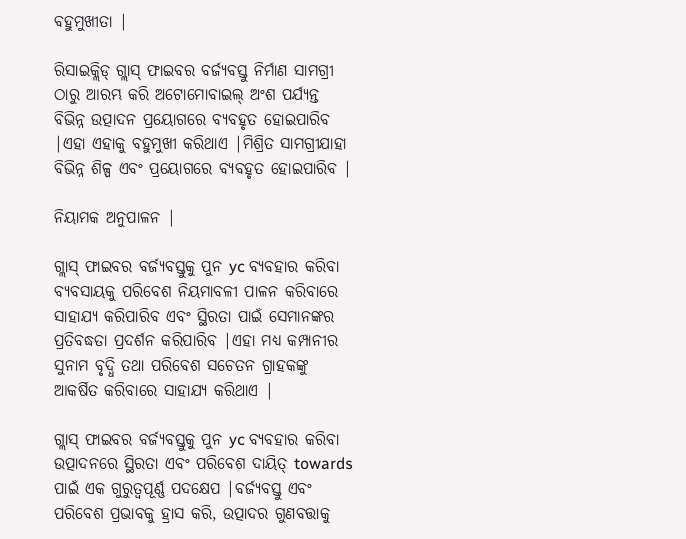ବହୁମୁଖୀତା |

ରିସାଇକ୍ଲିଡ୍ ଗ୍ଲାସ୍ ଫାଇବର ବର୍ଜ୍ୟବସ୍ତୁ ନିର୍ମାଣ ସାମଗ୍ରୀ ଠାରୁ ଆରମ୍ଭ କରି ଅଟୋମୋବାଇଲ୍ ଅଂଶ ପର୍ଯ୍ୟନ୍ତ ବିଭିନ୍ନ ଉତ୍ପାଦନ ପ୍ରୟୋଗରେ ବ୍ୟବହୃତ ହୋଇପାରିବ |ଏହା ଏହାକୁ ବହୁମୁଖୀ କରିଥାଏ |ମିଶ୍ରିତ ସାମଗ୍ରୀଯାହା ବିଭିନ୍ନ ଶିଳ୍ପ ଏବଂ ପ୍ରୟୋଗରେ ବ୍ୟବହୃତ ହୋଇପାରିବ |

ନିୟାମକ ଅନୁପାଳନ |

ଗ୍ଲାସ୍ ଫାଇବର ବର୍ଜ୍ୟବସ୍ତୁକୁ ପୁନ yc ବ୍ୟବହାର କରିବା ବ୍ୟବସାୟକୁ ପରିବେଶ ନିୟମାବଳୀ ପାଳନ କରିବାରେ ସାହାଯ୍ୟ କରିପାରିବ ଏବଂ ସ୍ଥିରତା ପାଇଁ ସେମାନଙ୍କର ପ୍ରତିବଦ୍ଧତା ପ୍ରଦର୍ଶନ କରିପାରିବ |ଏହା ମଧ୍ୟ କମ୍ପାନୀର ସୁନାମ ବୃଦ୍ଧି ତଥା ପରିବେଶ ସଚେତନ ଗ୍ରାହକଙ୍କୁ ଆକର୍ଷିତ କରିବାରେ ସାହାଯ୍ୟ କରିଥାଏ |

ଗ୍ଲାସ୍ ଫାଇବର ବର୍ଜ୍ୟବସ୍ତୁକୁ ପୁନ yc ବ୍ୟବହାର କରିବା ଉତ୍ପାଦନରେ ସ୍ଥିରତା ଏବଂ ପରିବେଶ ଦାୟିତ୍ towards ପାଇଁ ଏକ ଗୁରୁତ୍ୱପୂର୍ଣ୍ଣ ପଦକ୍ଷେପ |ବର୍ଜ୍ୟବସ୍ତୁ ଏବଂ ପରିବେଶ ପ୍ରଭାବକୁ ହ୍ରାସ କରି, ଉତ୍ପାଦର ଗୁଣବତ୍ତାକୁ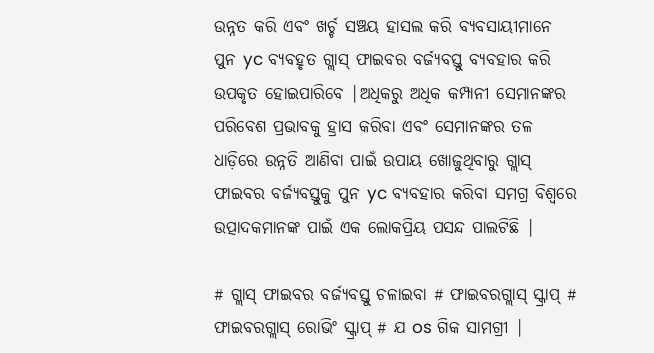ଉନ୍ନତ କରି ଏବଂ ଖର୍ଚ୍ଚ ସଞ୍ଚୟ ହାସଲ କରି ବ୍ୟବସାୟୀମାନେ ପୁନ yc ବ୍ୟବହୃତ ଗ୍ଲାସ୍ ଫାଇବର ବର୍ଜ୍ୟବସ୍ତୁ ବ୍ୟବହାର କରି ଉପକୃତ ହୋଇପାରିବେ |ଅଧିକରୁ ଅଧିକ କମ୍ପାନୀ ସେମାନଙ୍କର ପରିବେଶ ପ୍ରଭାବକୁ ହ୍ରାସ କରିବା ଏବଂ ସେମାନଙ୍କର ତଳ ଧାଡ଼ିରେ ଉନ୍ନତି ଆଣିବା ପାଇଁ ଉପାୟ ଖୋଜୁଥିବାରୁ ଗ୍ଲାସ୍ ଫାଇବର ବର୍ଜ୍ୟବସ୍ତୁକୁ ପୁନ yc ବ୍ୟବହାର କରିବା ସମଗ୍ର ବିଶ୍ୱରେ ଉତ୍ପାଦକମାନଙ୍କ ପାଇଁ ଏକ ଲୋକପ୍ରିୟ ପସନ୍ଦ ପାଲଟିଛି |

# ଗ୍ଲାସ୍ ଫାଇବର ବର୍ଜ୍ୟବସ୍ତୁ ଚଳାଇବା # ଫାଇବରଗ୍ଲାସ୍ ସ୍କ୍ରାପ୍ # ଫାଇବରଗ୍ଲାସ୍ ରୋଭିଂ ସ୍କ୍ରାପ୍ # ଯ os ଗିକ ସାମଗ୍ରୀ |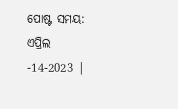ପୋଷ୍ଟ ସମୟ: ଏପ୍ରିଲ -14-2023 |